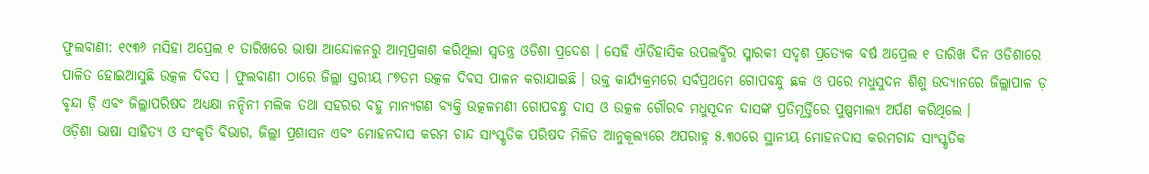ଫୁଲବାଣୀ: ୧୯୩୬ ମସିହା ଅପ୍ରେଲ ୧ ତାରିଖରେ ଭାଷା ଆନ୍ଦୋଳନରୁ ଆତ୍ମପ୍ରକାଶ କରିଥିଲା ସ୍ବତନ୍ତ୍ର ଓଡିଶା ପ୍ରଦେଶ । ସେହି ଐତିହାସିକ ଉପଲବ୍ଧିର ସ୍ମାରକୀ ସଦୃଶ ପ୍ରତ୍ୟେକ ବର୍ଷ ଅପ୍ରେଲ ୧ ତାରିଖ ଦିନ ଓଡିଶାରେ ପାଳିତ ହୋଇଆସୁଛି ଉତ୍କଳ ଦିବସ । ଫୁଲବାଣୀ ଠାରେ ଜିଲ୍ଲା ସ୍ତରୀୟ ୮୭ତମ ଉତ୍କଳ ଦିବସ ପାଳନ କରାଯାଇଛି । ଉକ୍ତ କାର୍ଯ୍ୟକ୍ରମରେ ସର୍ବପ୍ରଥମେ ଗୋପବନ୍ଧୁ ଛକ ଓ ପରେ ମଧୁସୁଦନ ଶିଶୁ ଉଦ୍ୟାନରେ ଜିଲ୍ଲାପାଳ ଡ଼ ବୃନ୍ଦା ଡ଼ି ଏବଂ ଜିଲ୍ଲାପରିଷଦ ଅଧ୍ୟକ୍ଷା ନନ୍ଦିନୀ ମଲିକ ତଥା ସହରର ବହୁ ମାନ୍ୟଗଣ ବ୍ୟକ୍ତି ଉତ୍କଳମଣୀ ଗୋପବନ୍ଧୁ ଦାସ ଓ ଉତ୍କଳ ଗୌରବ ମଧୁସୂଦନ ଦାସଙ୍କ ପ୍ରତିମୂର୍ତ୍ତିରେ ପୁଷ୍ପମାଲ୍ୟ ଅର୍ପଣ କରିଥିଲେ ।
ଓଡ଼ିଶା ଭାଷା ସାହିତ୍ୟ ଓ ସଂକୃତି ବିଭାଗ, ଜିଲ୍ଲା ପ୍ରଶାସନ ଏବଂ ମୋହନଦାସ କରମ ଚାନ୍ଦ ସାଂସ୍କୃତିକ ପରିଷଦ ମିଳିତ ଆନୁକୂଲ୍ୟରେ ଅପରାହ୍ନ ୫.୩୦ରେ ସ୍ଥାନୀୟ ମୋହନଦାସ କରମଚାନ୍ଦ ସାଂସ୍କୃତିକ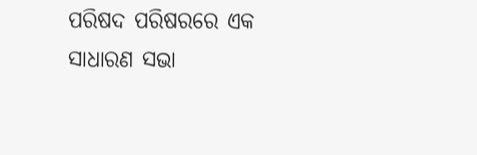ପରିଷଦ ପରିଷରରେ ଏକ ସାଧାରଣ ସଭା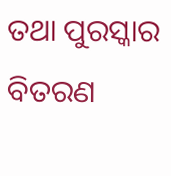ତଥା ପୁରସ୍କାର ବିତରଣ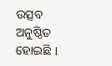ଉତ୍ସବ ଅନୁଷ୍ଠିତ ହୋଇଛି ।